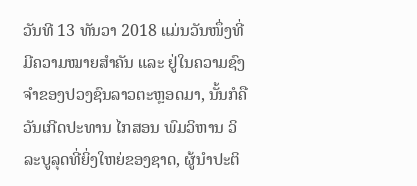ວັນທີ 13 ທັນວາ 2018 ແມ່ນວັນໜຶ່ງທີ່ມີຄວາມໝາຍສຳຄັນ ແລະ ຢູ່ໃນຄວາມຊົງຈໍາຂອງປວງຊົນລາວຕະຫຼອດມາ, ນັ້ນກໍຄືວັນເກີດປະທານ ໄກສອນ ພົມວິຫານ ວິລະບູລຸດທີ່ຍິ່ງໃຫຍ່ຂອງຊາດ, ຜູ້ນຳປະຕິ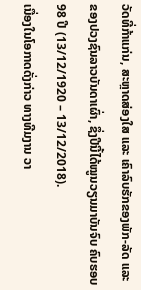ວັດທີ່ກ້າແກ່ນ, ສະຫຼາດສ່ອງໃສ ແລະ ເຄົາລົບຮັກຂອງພັກ-ລັດ ແລະ ຂອງປວງຊົນລາວບັນດາເຜົ່າ, ຊຶ່ງປີນີ້ໄດ້ໝູນວຽນມາບັນຈົບ ຄົບຮອບ 98 ປີ (13/12/1920 – 13/12/2018).
ເນື່ອງໃນໂອກາດດັ່ງກ່າວ ທາງທີມງານ ວາ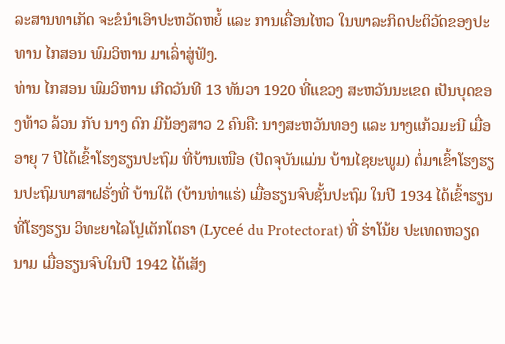ລະສານທາເກັດ ຈະຂໍນໍາເອົາປະຫວັດຫຍໍ້ ແລະ ການເຄື່ອນໄຫວ ໃນພາລະກິດປະຕິວັດຂອງປະທານ ໄກສອນ ພົມວິຫານ ມາເລົ່າສູ່ຟັງ.
ທ່ານ ໄກສອນ ພົມວິຫານ ເກີດວັນທີ 13 ທັນວາ 1920 ທີ່ແຂວງ ສະຫວັນນະເຂດ ເປັນບຸດຂອງທ້າວ ລ້ວນ ກັບ ນາງ ດົກ ມີນ້ອງສາວ 2 ຄົນຄື: ນາງສະຫວັນທອງ ແລະ ນາງແກ້ວມະນີ ເມື່ອອາຍຸ 7 ປີໄດ້ເຂົ້າໂຮງຮຽນປະຖົມ ທີ່ບ້ານເໜືອ (ປັດຈຸບັນແມ່ນ ບ້ານໄຊຍະພູມ) ຕໍ່ມາເຂົ້າໂຮງຮຽນປະຖົມພາສາຝຣັ່ງທີ່ ບ້ານໃຕ້ (ບ້ານທ່າແຮ່) ເມື່ອຮຽນຈົບຊັ້ນປະຖົມ ໃນປີ 1934 ໄດ້ເຂົ້າຮຽນທີ່ໂຮງຮຽນ ວິທະຍາໄລໂປຼເຕັກໂຕຣາ (Lyceé du Protectorat) ທີ່ ຮ່າໂນ້ຍ ປະເທດຫວຽດນາມ ເມື່ອຮຽນຈົບໃນປີ 1942 ໄດ້ເສັງ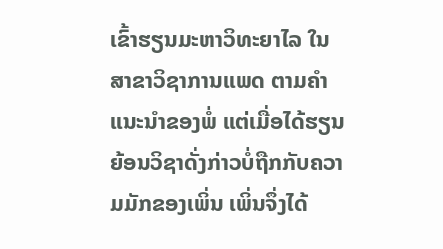ເຂົ້າຮຽນມະຫາວິທະຍາໄລ ໃນສາຂາວິຊາການແພດ ຕາມຄຳແນະນຳຂອງພໍ່ ແຕ່ເມື່ອໄດ້ຮຽນຍ້ອນວິຊາດັ່ງກ່າວບໍ່ຖືກກັບຄວາມມັກຂອງເພິ່ນ ເພິ່ນຈຶ່ງໄດ້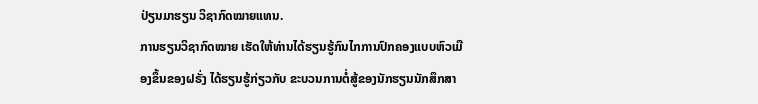ປ່ຽນມາຮຽນ ວິຊາກົດໝາຍແທນ.
ການຮຽນວິຊາກົດໝາຍ ເຮັດໃຫ້ທ່ານໄດ້ຮຽນຮູ້ກົນໄກການປົກຄອງແບບຫົວເມືອງຂຶ້ນຂອງຝຣັ່ງ ໄດ້ຮຽນຮູ້ກ່ຽວກັບ ຂະບວນການຕໍ່ສູ້ຂອງນັກຮຽນນັກສຶກສາ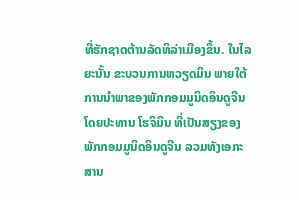ທີ່ຮັກຊາດຕ້ານລັດທິລ່າເມືອງຂຶ້ນ. ໃນໄລຍະນັ້ນ ຂະບວນການຫວຽດມິນ ພາຍໃຕ້ການນຳພາຂອງພັກກອມມູນິດອິນດູຈີນ ໂດຍປະທານ ໂຮຈິມິນ ທີ່ເປັນສຽງຂອງພັກກອມມູນິດອິນດູຈີນ ລວມທັງເອກະສານ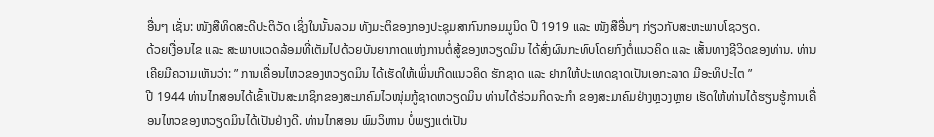ອື່ນໆ ເຊັ່ນ: ໜັງສືທິດສະດີປະຕິວັດ ເຊິ່ງໃນນັ້ນລວມ ທັງມະຕິຂອງກອງປະຊຸມສາກົນກອມມູນິດ ປີ 1919 ແລະ ໜັງສືອື່ນໆ ກ່ຽວກັບສະຫະພາບໂຊວຽດ.
ດ້ວຍເງື່ອນໄຂ ແລະ ສະພາບແວດລ້ອມທີ່ເຕັມໄປດ້ວຍບັນຍາກາດແຫ່ງການຕໍ່ສູ້ຂອງຫວຽດມິນ ໄດ້ສົ່ງຜົນກະທົບໂດຍກົງຕໍ່ແນວຄິດ ແລະ ເສັ້ນທາງຊີວິດຂອງທ່ານ. ທ່ານເຄີຍມີຄວາມເຫັນວ່າ: ” ການເຄື່ອນໄຫວຂອງຫວຽດມິນ ໄດ້ເຮັດໃຫ້ເພິ່ນເກີດແນວຄິດ ຮັກຊາດ ແລະ ຢາກໃຫ້ປະເທດຊາດເປັນເອກະລາດ ມີອະທິປະໄຕ ”
ປີ 1944 ທ່ານໄກສອນໄດ້ເຂົ້າເປັນສະມາຊິກຂອງສະມາຄົມໄວໜຸ່ມກູ້ຊາດຫວຽດມິນ ທ່ານໄດ້ຮ່ວມກິດຈະກຳ ຂອງສະມາຄົມຢ່າງຫຼວງຫຼາຍ ເຮັດໃຫ້ທ່ານໄດ້ຮຽນຮູ້ການເຄື່ອນໄຫວຂອງຫວຽດມິນໄດ້ເປັນຢ່າງດີ. ທ່ານໄກສອນ ພົມວິຫານ ບໍ່ພຽງແຕ່ເປັນ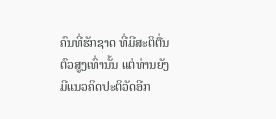ຄົນທີ່ຮັກຊາດ ທີ່ມີສະຕິຕື່ນຕົວສູງເທົ່ານັ້ນ ແຕ່ທ່ານຍັງມີແນວຄິດປະຕິວັດອີກ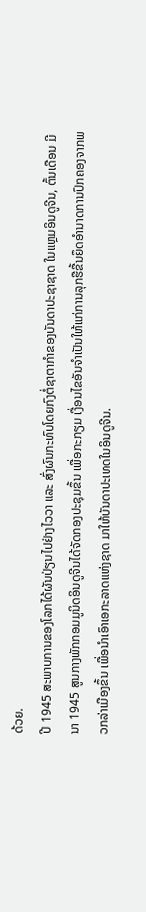ດ້ວຍ.
ປີ 1945 ສະພາບການຂອງໂລກໄດ້ຜັນປ່ຽນໄປຢ່າງໄວວາ ແລະ ສົ່ງຜົນກະທົບໂດຍກົງຕໍ່ຊາຕາກຳຂອງບັນດາປະຊາຊາດ ໃນແຫຼມອິນດູຈີນ, ຕົ້ນເດືອນ ມີນາ 1945 ສູນກາງພັກກອມມູນິດອິນດູຈີນໄດ້ຈັດກອງປະຊຸມຂຶ້ນ ເພື່ອກະກຽມ ເງື່ອນໄຂອັນຈໍາເປັນໃຫ້ແກ່ການລຸກຮືຂື້ນຍຶດອໍານາດການປົກຄອງຈາກພວກລ່າເມືອງຂຶ້ນ ເພື່ອນໍາເອົາເອກະລາດແຫ່ງຊາດ ມາໃຫ້ບັນດາປະເທດໃນອິນດູຈີນ.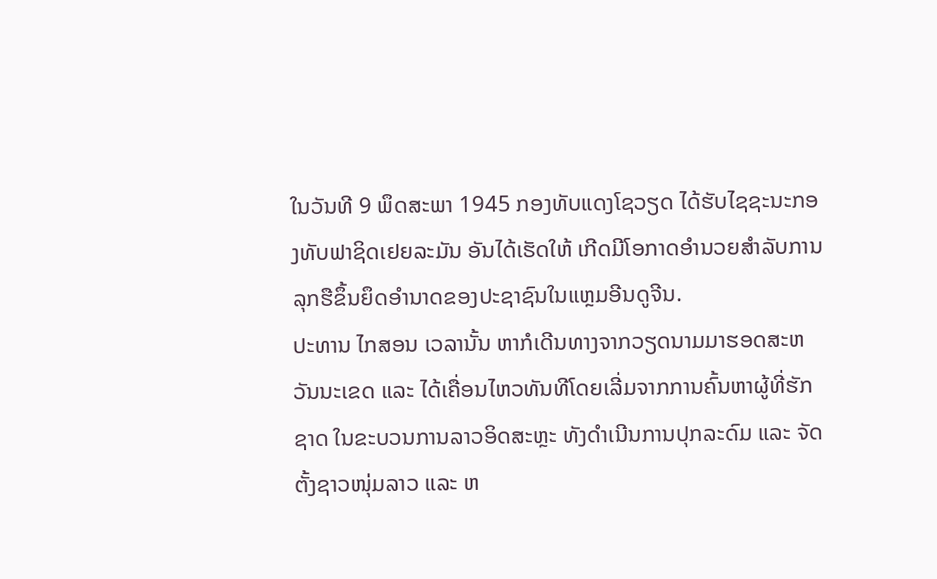ໃນວັນທີ 9 ພຶດສະພາ 1945 ກອງທັບແດງໂຊວຽດ ໄດ້ຮັບໄຊຊະນະກອງທັບຟາຊິດເຢຍລະມັນ ອັນໄດ້ເຮັດໃຫ້ ເກີດມີໂອກາດອຳນວຍສຳລັບການລຸກຮືຂຶ້ນຍຶດອຳນາດຂອງປະຊາຊົນໃນແຫຼມອີນດູຈີນ.
ປະທານ ໄກສອນ ເວລານັ້ນ ຫາກໍເດີນທາງຈາກວຽດນາມມາຮອດສະຫວັນນະເຂດ ແລະ ໄດ້ເຄື່ອນໄຫວທັນທີໂດຍເລີ່ມຈາກການຄົ້ນຫາຜູ້ທີ່ຮັກຊາດ ໃນຂະບວນການລາວອິດສະຫຼະ ທັງດຳເນີນການປຸກລະດົມ ແລະ ຈັດຕັ້ງຊາວໜຸ່ມລາວ ແລະ ຫ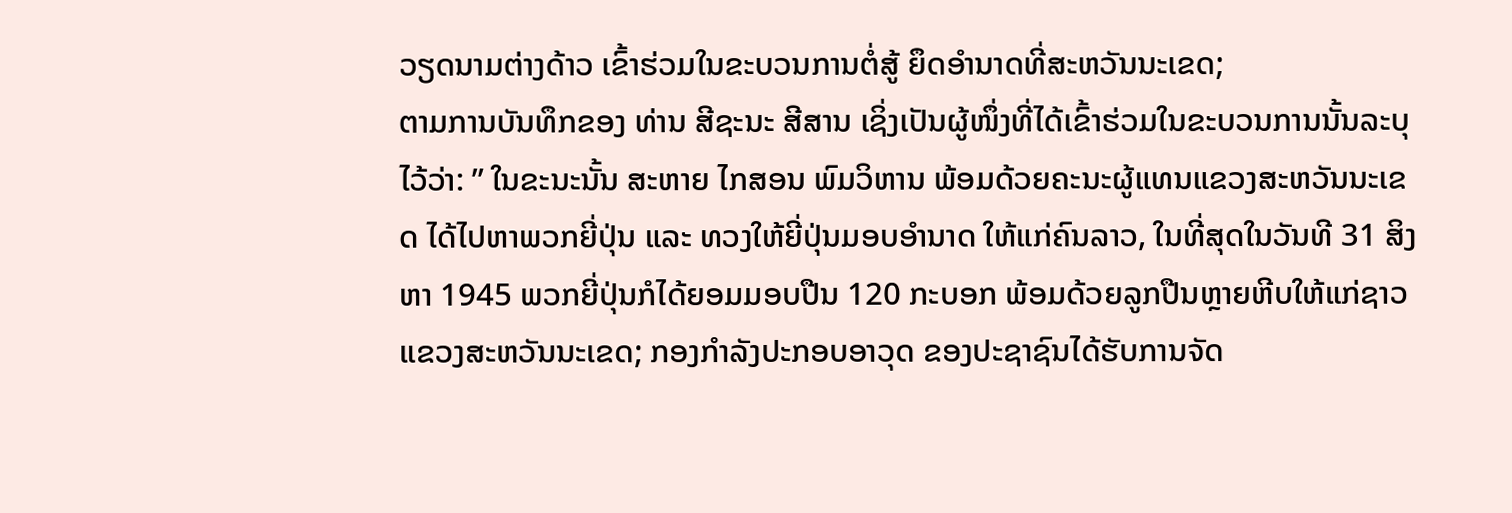ວຽດນາມຕ່າງດ້າວ ເຂົ້າຮ່ວມໃນຂະບວນການຕໍ່ສູ້ ຍຶດອໍານາດທີ່ສະຫວັນນະເຂດ;
ຕາມການບັນທຶກຂອງ ທ່ານ ສີຊະນະ ສີສານ ເຊິ່ງເປັນຜູ້ໜຶ່ງທີ່ໄດ້ເຂົ້າຮ່ວມໃນຂະບວນການນັ້ນລະບຸໄວ້ວ່າ: ” ໃນຂະນະນັ້ນ ສະຫາຍ ໄກສອນ ພົມວິຫານ ພ້ອມດ້ວຍຄະນະຜູ້ແທນແຂວງສະຫວັນນະເຂດ ໄດ້ໄປຫາພວກຍີ່ປຸ່ນ ແລະ ທວງໃຫ້ຍີ່ປຸ່ນມອບອຳນາດ ໃຫ້ແກ່ຄົນລາວ, ໃນທີ່ສຸດໃນວັນທີ 31 ສິງຫາ 1945 ພວກຍີ່ປຸ່ນກໍໄດ້ຍອມມອບປືນ 120 ກະບອກ ພ້ອມດ້ວຍລູກປືນຫຼາຍຫີບໃຫ້ແກ່ຊາວແຂວງສະຫວັນນະເຂດ; ກອງກໍາລັງປະກອບອາວຸດ ຂອງປະຊາຊົນໄດ້ຮັບການຈັດ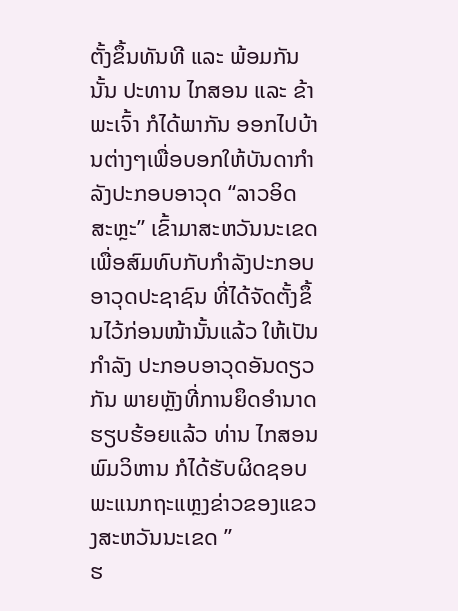ຕັ້ງຂຶ້ນທັນທີ ແລະ ພ້ອມກັນນັ້ນ ປະທານ ໄກສອນ ແລະ ຂ້າພະເຈົ້າ ກໍໄດ້ພາກັນ ອອກໄປບ້ານຕ່າງໆເພື່ອບອກໃຫ້ບັນດາກໍາລັງປະກອບອາວຸດ “ລາວອິດສະຫຼະ” ເຂົ້າມາສະຫວັນນະເຂດ ເພື່ອສົມທົບກັບກໍາລັງປະກອບອາວຸດປະຊາຊົນ ທີ່ໄດ້ຈັດຕັ້ງຂຶ້ນໄວ້ກ່ອນໜ້ານັ້ນແລ້ວ ໃຫ້ເປັນກຳລັງ ປະກອບອາວຸດອັນດຽວກັນ ພາຍຫຼັງທີ່ການຍຶດອຳນາດຮຽບຮ້ອຍແລ້ວ ທ່ານ ໄກສອນ ພົມວິຫານ ກໍໄດ້ຮັບຜິດຊອບພະແນກຖະແຫຼງຂ່າວຂອງແຂວງສະຫວັນນະເຂດ ”
ຮ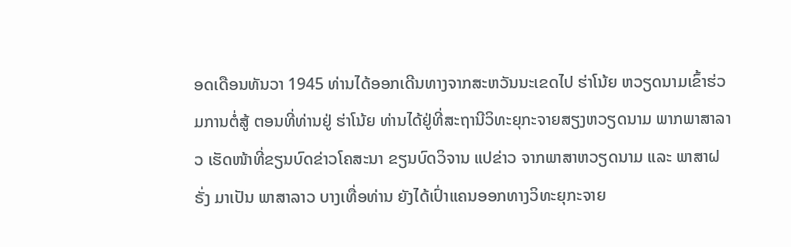ອດເດືອນທັນວາ 1945 ທ່ານໄດ້ອອກເດີນທາງຈາກສະຫວັນນະເຂດໄປ ຮ່າໂນ້ຍ ຫວຽດນາມເຂົ້າຮ່ວມການຕໍ່ສູ້ ຕອນທີ່ທ່ານຢູ່ ຮ່າໂນ້ຍ ທ່ານໄດ້ຢູ່ທີ່ສະຖານີວິທະຍຸກະຈາຍສຽງຫວຽດນາມ ພາກພາສາລາວ ເຮັດໜ້າທີ່ຂຽນບົດຂ່າວໂຄສະນາ ຂຽນບົດວິຈານ ແປຂ່າວ ຈາກພາສາຫວຽດນາມ ແລະ ພາສາຝຣັ່ງ ມາເປັນ ພາສາລາວ ບາງເທື່ອທ່ານ ຍັງໄດ້ເປົ່າແຄນອອກທາງວິທະຍຸກະຈາຍ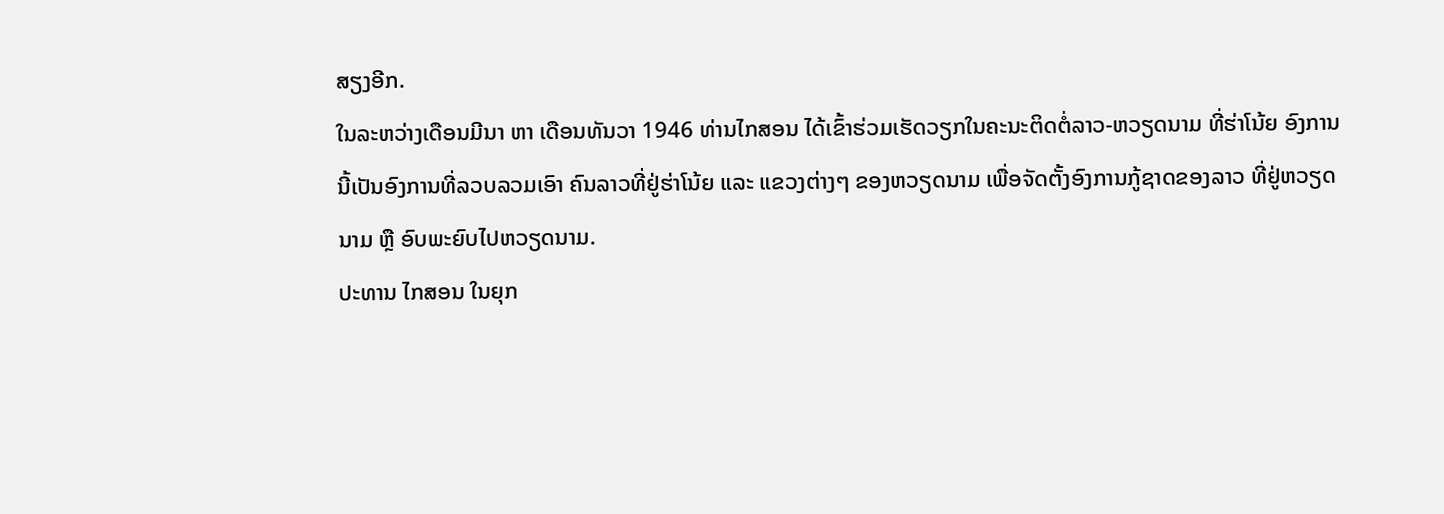ສຽງອີກ.
ໃນລະຫວ່າງເດືອນມີນາ ຫາ ເດືອນທັນວາ 1946 ທ່ານໄກສອນ ໄດ້ເຂົ້າຮ່ວມເຮັດວຽກໃນຄະນະຕິດຕໍ່ລາວ-ຫວຽດນາມ ທີ່ຮ່າໂນ້ຍ ອົງການນີ້ເປັນອົງການທີ່ລວບລວມເອົາ ຄົນລາວທີ່ຢູ່ຮ່າໂນ້ຍ ແລະ ແຂວງຕ່າງໆ ຂອງຫວຽດນາມ ເພື່ອຈັດຕັ້ງອົງການກູ້ຊາດຂອງລາວ ທີ່ຢູ່ຫວຽດນາມ ຫຼື ອົບພະຍົບໄປຫວຽດນາມ.
ປະທານ ໄກສອນ ໃນຍຸກ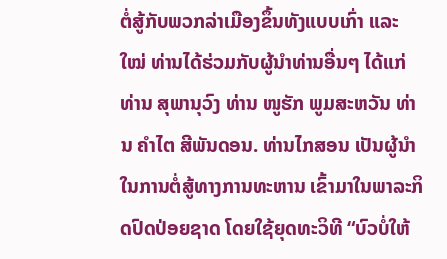ຕໍ່ສູ້ກັບພວກລ່າເມືອງຂຶ້ນທັງແບບເກົ່າ ແລະ ໃໝ່ ທ່ານໄດ້ຮ່ວມກັບຜູ້ນຳທ່ານອື່ນໆ ໄດ້ແກ່ ທ່ານ ສຸພານຸວົງ ທ່ານ ໜູຮັກ ພູມສະຫວັນ ທ່ານ ຄຳໄຕ ສີພັນດອນ. ທ່ານໄກສອນ ເປັນຜູ້ນຳໃນການຕໍ່ສູ້ທາງການທະຫານ ເຂົ້າມາໃນພາລະກິດປົດປ່ອຍຊາດ ໂດຍໃຊ້ຍຸດທະວິທີ “ບົວບໍ່ໃຫ້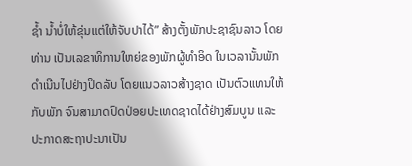ຊ້ຳ ນ້ຳບໍ່ໃຫ້ຂຸ່ນແຕ່ໃຫ້ຈັບປາໄດ້” ສ້າງຕັ້ງພັກປະຊາຊົນລາວ ໂດຍທ່ານ ເປັນເລຂາທິການໃຫຍ່ຂອງພັກຜູ້ທຳອິດ ໃນເວລານັ້ນພັກດຳເນີນໄປຢ່າງປິດລັບ ໂດຍແນວລາວສ້າງຊາດ ເປັນຕົວແທນໃຫ້ກັບພັກ ຈົນສາມາດປົດປ່ອຍປະເທດຊາດໄດ້ຢ່າງສົມບູນ ແລະ ປະກາດສະຖາປະນາເປັນ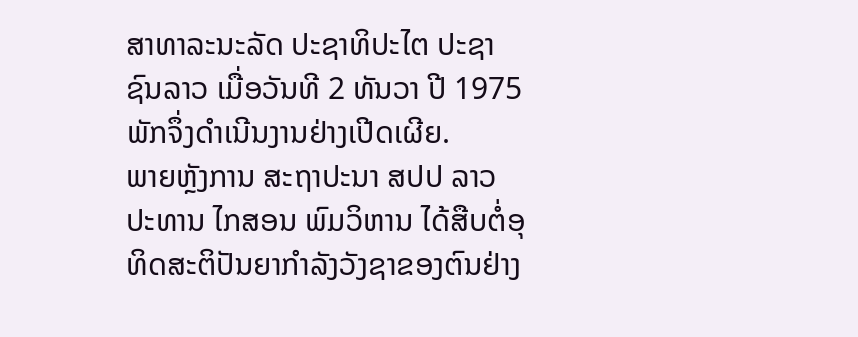ສາທາລະນະລັດ ປະຊາທິປະໄຕ ປະຊາຊົນລາວ ເມື່ອວັນທີ 2 ທັນວາ ປີ 1975 ພັກຈຶ່ງດຳເນີນງານຢ່າງເປີດເຜີຍ.
ພາຍຫຼັງການ ສະຖາປະນາ ສປປ ລາວ ປະທານ ໄກສອນ ພົມວິຫານ ໄດ້ສືບຕໍ່ອຸທິດສະຕິປັນຍາກຳລັງວັງຊາຂອງຕົນຢ່າງ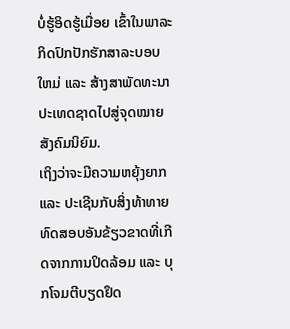ບໍ່ຮູ້ອິດຮູ້ເມື່ອຍ ເຂົ້າໃນພາລະກິດປົກປັກຮັກສາລະບອບໃຫມ່ ແລະ ສ້າງສາພັດທະນາປະເທດຊາດໄປສູ່ຈຸດໝາຍສັງຄົມນິຍົມ.
ເຖິງວ່າຈະມີຄວາມຫຍຸ້ງຍາກ ແລະ ປະເຊີນກັບສິ່ງທ້າທາຍທົດສອບອັນຂ້ຽວຂາດທີ່ເກີດຈາກການປິດລ້ອມ ແລະ ບຸກໂຈມຕີບຽດຢຶດ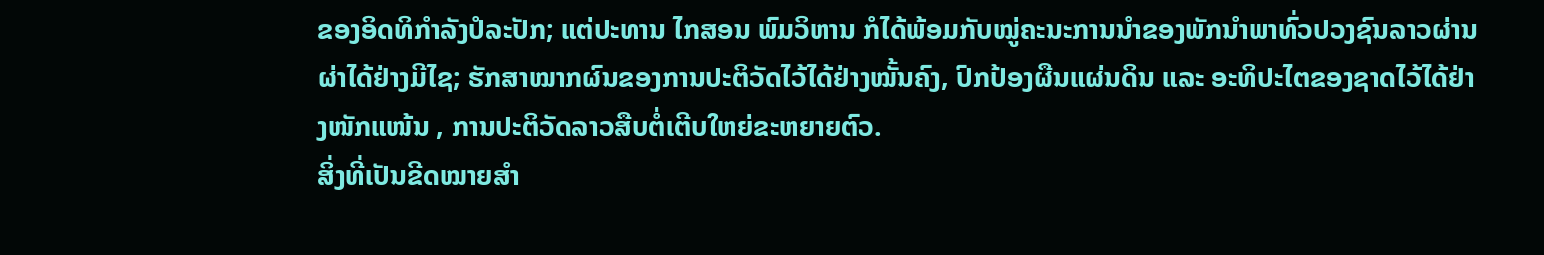ຂອງອິດທິກຳລັງປໍລະປັກ; ແຕ່ປະທານ ໄກສອນ ພົມວິຫານ ກໍໄດ້ພ້ອມກັບໝູ່ຄະນະການນຳຂອງພັກນຳພາທົ່ວປວງຊົນລາວຜ່ານຜ່າໄດ້ຢ່າງມີໄຊ; ຮັກສາໝາກຜົນຂອງການປະຕິວັດໄວ້ໄດ້ຢ່າງໝັ້ນຄົງ, ປົກປ້ອງຜືນແຜ່ນດິນ ແລະ ອະທິປະໄຕຂອງຊາດໄວ້ໄດ້ຢ່າງໜັກແໜ້ນ , ການປະຕິວັດລາວສືບຕໍ່ເຕີບໃຫຍ່ຂະຫຍາຍຕົວ.
ສິ່ງທີ່ເປັນຂີດໝາຍສຳ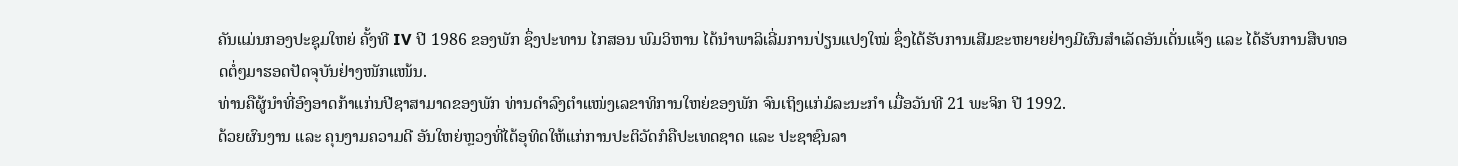ຄັນແມ່ນກອງປະຊຸມໃຫຍ່ ຄັ້ງທີ IV ປີ 1986 ຂອງພັກ ຊຶ່ງປະທານ ໄກສອນ ພົມວິຫານ ໄດ້ນຳພາລິເລີ່ມການປ່ຽນແປງໃໝ່ ຊຶ່ງໄດ້ຮັບການເສີມຂະຫຍາຍຢ່າງມີຜົນສຳເລັດອັນເດັ່ນແຈ້ງ ແລະ ໄດ້ຮັບການສືບທອດຕໍ່ໆມາຮອດປັດຈຸບັນຢ່າງໜັກແໜ້ນ.
ທ່ານຄືຜູ້ນໍາທີ່ອົງອາດກ້າແກ່ນປີຊາສາມາດຂອງພັກ ທ່ານດຳລົງຕຳແໜ່ງເລຂາທິການໃຫຍ່ຂອງພັກ ຈົນເຖິງແກ່ມໍລະນະກຳ ເມື່ອວັນທີ 21 ພະຈິກ ປີ 1992.
ດ້ວຍຜົນງານ ແລະ ຄຸນງາມຄວາມດີ ອັນໃຫຍ່ຫຼວງທີ່ໄດ້ອຸທິດໃຫ້ແກ່ການປະຕິວັດກໍຄືປະເທດຊາດ ແລະ ປະຊາຊົນລາ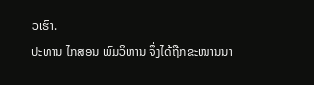ວເຮົາ.
ປະທານ ໄກສອນ ພົມວິຫານ ຈຶ່ງໄດ້ຖືກຂະໜານນາ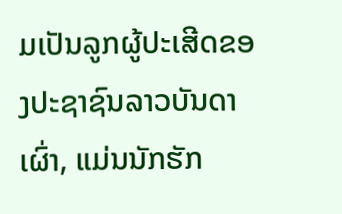ມເປັນລູກຜູ້ປະເສີດຂອງປະຊາຊົນລາວບັນດາເຜົ່າ, ແມ່ນນັກຮັກ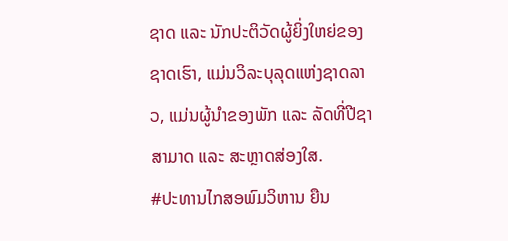ຊາດ ແລະ ນັກປະຕິວັດຜູ້ຍິ່ງໃຫຍ່ຂອງຊາດເຮົາ, ແມ່ນວິລະບຸລຸດແຫ່ງຊາດລາວ, ແມ່ນຜູ້ນຳຂອງພັກ ແລະ ລັດທີ່ປີຊາສາມາດ ແລະ ສະຫຼາດສ່ອງໃສ.
#ປະທານໄກສອພົມວິຫານ ຍືນ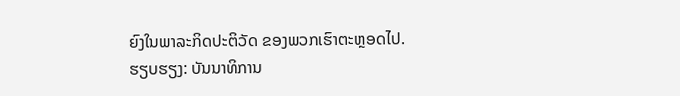ຍົງໃນພາລະກິດປະຕິວັດ ຂອງພວກເຮົາຕະຫຼອດໄປ.
ຮຽບຮຽງ: ບັນນາທິການ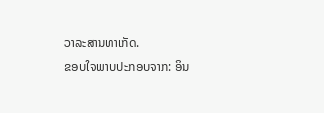ວາລະສານທາເກັດ.
ຂອບໃຈພາບປະກອບຈາກ: ອິນ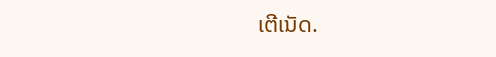ເຕີເນັດ.